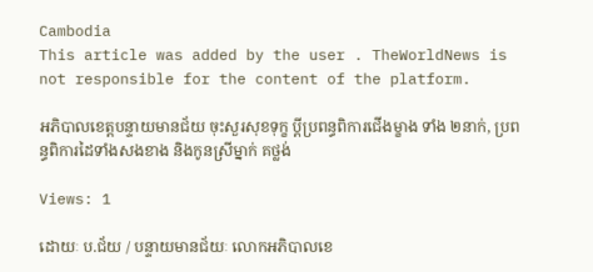Cambodia
This article was added by the user . TheWorldNews is not responsible for the content of the platform.

អភិបាលខេត្តបន្ទាយមានជ័យ ចុះសួរសុខទុក្ខ ប្តីប្រពន្ធពិការជើងម្ខាង ទាំង ២នាក់, ប្រពន្ធពិការដៃទាំងសងខាង និងកូនស្រីម្នាក់ គថ្លង់

Views: 1

ដោយៈ ប.ជ័យ / បន្ទាយមានជ័យៈ លោកអភិបាលខេ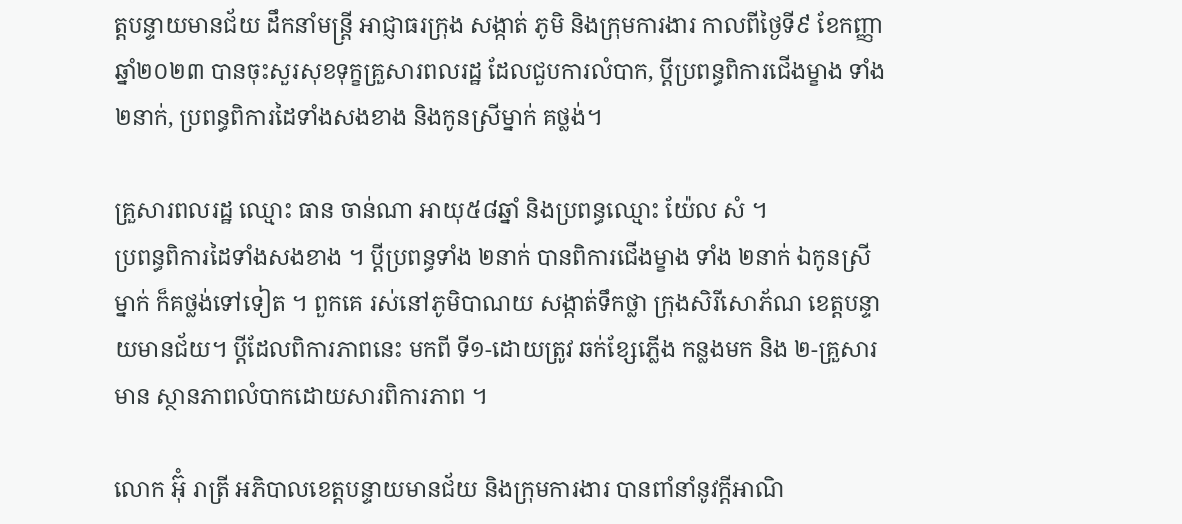ត្តបន្ទាយមានជ័យ ដឹកនាំមន្ត្រី អាជ្ញាធរក្រុង សង្កាត់ ភូមិ និងក្រុមការងារ កាលពីថ្ងៃទី៩ ខែកញ្ញា ឆ្នាំ២០២៣ បានចុះសួរសុខទុក្ខគ្រួសារពលរដ្ឋ ដែលជួបការលំបាក, ប្តីប្រពន្ធពិការជើងម្ខាង ទាំង ២នាក់, ប្រពន្ធពិការដៃទាំងសងខាង និងកូនស្រីម្នាក់ គថ្លង់។

គ្រួសារពលរដ្ឋ ឈ្មោះ ធាន ចាន់ណា អាយុ៥៨ឆ្នាំ និងប្រពន្ធឈ្មោះ យ៉ែល សំ ។
ប្រពន្ធពិការដៃទាំងសងខាង ។ ប្តីប្រពន្ធទាំង ២នាក់ បានពិការជើងម្ខាង ទាំង ២នាក់ ឯកូនស្រីម្នាក់ ក៏គថ្លង់ទៅទៀត ។ ពួកគេ រស់នៅភូមិបាណយ សង្កាត់ទឹកថ្លា ក្រុងសិរីសោភ័ណ ខេត្តបន្ទាយមានជ័យ។ ប្តីដែលពិការភាពនេះ មកពី ទី១-ដោយត្រូវ ឆក់ខ្សែភ្លើង កន្លងមក និង ២-គ្រួសារមាន ស្ថានភាពលំបាកដោយសារពិការភាព ។

លោក អ៊ុំ រាត្រី អភិបាលខេត្តបន្ទាយមានជ័យ និងក្រុមការងារ បានពាំនាំនូវក្តីអាណិ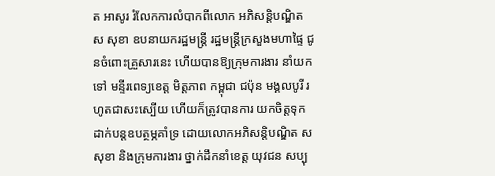ត អាសូរ រំលែកការលំបាកពីលោក អភិសន្តិបណ្ឌិត ស សុខា ឧបនាយករដ្ឋមន្ត្រី រដ្ឋមន្ត្រីក្រសួងមហាផ្ទៃ ជូនចំពោះគ្រួសារនេះ ហើយបានឱ្យក្រុមការងារ នាំយកទៅ មន្ទីរពេទ្យខេត្ត មិត្តភាព កម្ពុជា ជប៉ុន មង្គលបូរី រហូតជាសះស្បើយ ហើយក៏ត្រូវបានការ យកចិត្តទុកដាក់បន្តឧបត្ថម្ភគាំទ្រ ដោយលោកអភិសន្តិបណ្ឌិត ស សុខា និងក្រុមការងារ ថ្នាក់ដឹកនាំខេត្ត យុវជន សប្បុ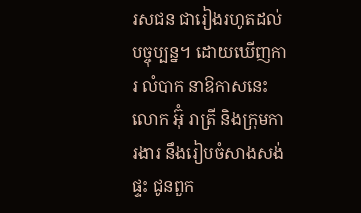រសជន ជារៀងរហូតដល់បច្ចុប្បន្ន។ ដោយឃើញការ លំបាក នាឱកាសនេះ លោក អ៊ុំ រាត្រី និងក្រុមការងារ នឹងរៀបចំសាងសង់ផ្ទះ ជូនពួក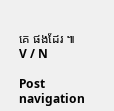គេ ផងដែរ ៕ V / N

Post navigation